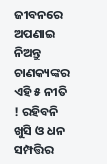ଜୀବନରେ ଅପଣାଇ ନିଅନ୍ତୁ ଚାଣକ୍ୟଙ୍କର ଏହି ୫ ନୀତି ! ରହିବନି ଖୁସି ଓ ଧନ ସମ୍ପତ୍ତିର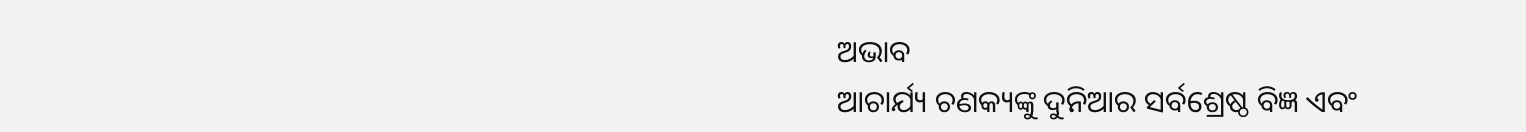ଅଭାବ
ଆଚାର୍ଯ୍ୟ ଚଣକ୍ୟଙ୍କୁ ଦୁନିଆର ସର୍ବଶ୍ରେଷ୍ଠ ବିଜ୍ଞ ଏବଂ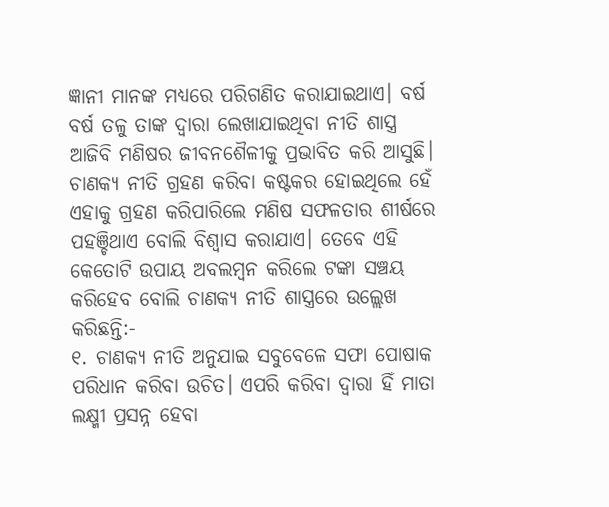ଜ୍ଞାନୀ ମାନଙ୍କ ମଧ୍ୟରେ ପରିଗଣିତ କରାଯାଇଥାଏ। ବର୍ଷ ବର୍ଷ ତଳୁ ତାଙ୍କ ଦ୍ୱାରା ଲେଖାଯାଇଥିବା ନୀତି ଶାସ୍ତ୍ର ଆଜିବି ମଣିଷର ଜୀବନଶୈଳୀକୁ ପ୍ରଭାବିତ କରି ଆସୁଛି। ଚାଣକ୍ୟ ନୀତି ଗ୍ରହଣ କରିବା କଷ୍ଟକର ହୋଇଥିଲେ ହେଁ ଏହାକୁ ଗ୍ରହଣ କରିପାରିଲେ ମଣିଷ ସଫଳତାର ଶୀର୍ଷରେ ପହଞ୍ଚିଥାଏ ବୋଲି ବିଶ୍ୱାସ କରାଯାଏ। ତେବେ ଏହି କେତୋଟି ଉପାୟ ଅବଲମ୍ବନ କରିଲେ ଟଙ୍କା ସଞ୍ଚୟ କରିହେବ ବୋଲି ଚାଣକ୍ୟ ନୀତି ଶାସ୍ତ୍ରରେ ଉଲ୍ଲେଖ କରିଛନ୍ତି:-
୧. ଚାଣକ୍ୟ ନୀତି ଅନୁଯାଇ ସବୁବେଳେ ସଫା ପୋଷାକ ପରିଧାନ କରିବା ଉଚିତ। ଏପରି କରିବା ଦ୍ୱାରା ହିଁ ମାତା ଲକ୍ଷ୍ମୀ ପ୍ରସନ୍ନ ହେବା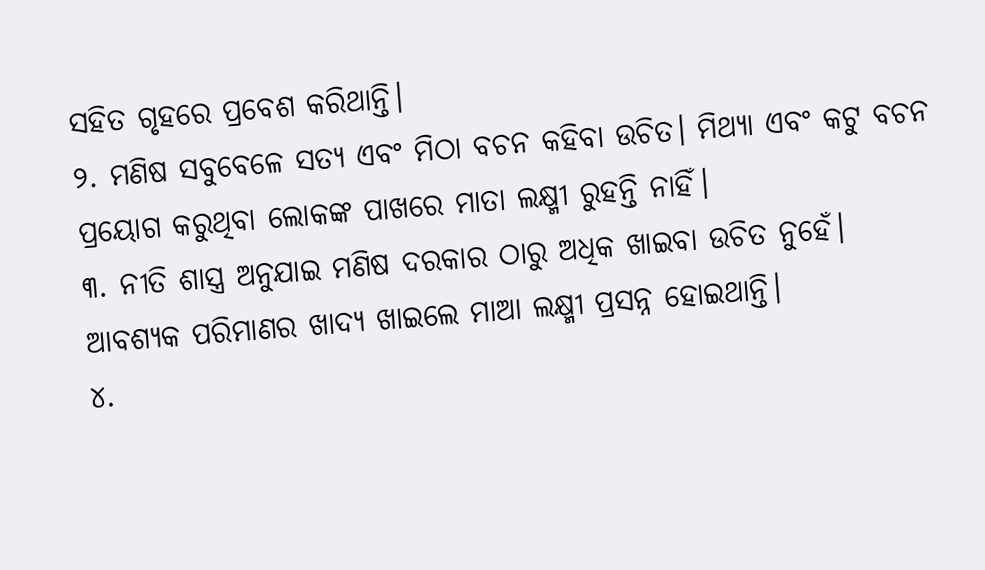ସହିତ ଗୃହରେ ପ୍ରବେଶ କରିଥାନ୍ତି।
୨. ମଣିଷ ସବୁବେଳେ ସତ୍ୟ ଏବଂ ମିଠା ବଚନ କହିବା ଉଚିତ। ମିଥ୍ୟା ଏବଂ କଟୁ ବଚନ ପ୍ରୟୋଗ କରୁଥିବା ଲୋକଙ୍କ ପାଖରେ ମାତା ଲକ୍ଷ୍ମୀ ରୁହନ୍ତି ନାହିଁ।
୩. ନୀତି ଶାସ୍ତ୍ର ଅନୁଯାଇ ମଣିଷ ଦରକାର ଠାରୁ ଅଧିକ ଖାଇବା ଉଚିତ ନୁହେଁ। ଆବଶ୍ୟକ ପରିମାଣର ଖାଦ୍ୟ ଖାଇଲେ ମାଆ ଲକ୍ଷ୍ମୀ ପ୍ରସନ୍ନ ହୋଇଥାନ୍ତି।
୪.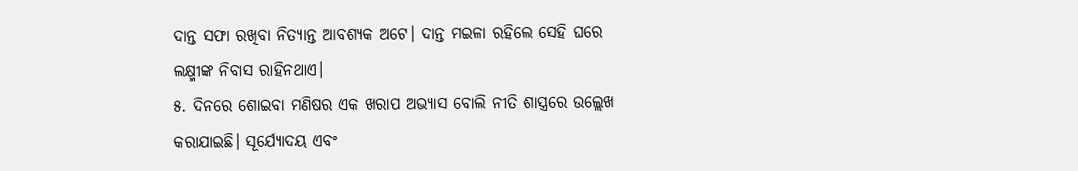ଦାନ୍ତ ସଫା ରଖିବା ନିତ୍ୟାନ୍ତ ଆବଶ୍ୟକ ଅଟେ। ଦାନ୍ତ ମଇଳା ରହିଲେ ସେହି ଘରେ ଲକ୍ଷ୍ମୀଙ୍କ ନିବାସ ରାହିନଥାଏ।
୫. ଦିନରେ ଶୋଇବା ମଣିଷର ଏକ ଖରାପ ଅଭ୍ୟାସ ବୋଲି ନୀତି ଶାସ୍ତ୍ରରେ ଉଲ୍ଲେଖ କରାଯାଇଛି। ସୂର୍ଯ୍ୟୋଦୟ ଏବଂ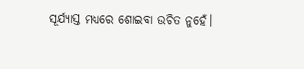ସୂର୍ଯ୍ୟାସ୍ତ ମଧ୍ୟରେ ଶୋଇବା ଉଚିତ ନୁହେଁ।